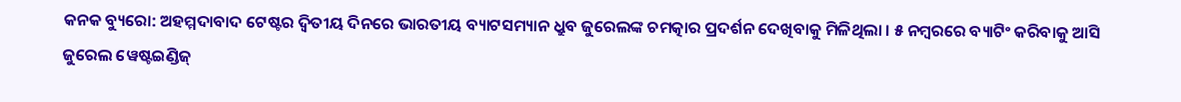କନକ ବ୍ୟୁରୋ: ଅହମ୍ମଦାବାଦ ଟେଷ୍ଟର ଦ୍ୱିତୀୟ ଦିନରେ ଭାରତୀୟ ବ୍ୟାଟସମ୍ୟାନ ଧ୍ରୁବ ଜୁରେଲଙ୍କ ଚମତ୍କାର ପ୍ରଦର୍ଶନ ଦେଖିବାକୁ ମିଳିଥିଲା । ୫ ନମ୍ବରରେ ବ୍ୟାଟିଂ କରିବାକୁ ଆସି ଜୁରେଲ ୱେଷ୍ଟଇଣ୍ଡିଜ୍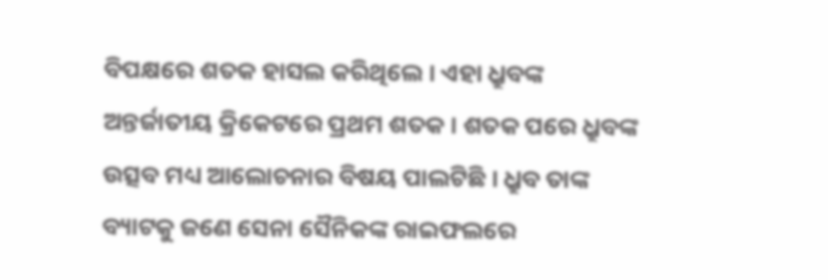ବିପକ୍ଷରେ ଶତକ ହାସଲ କରିଥିଲେ । ଏହା ଧ୍ରୁବଙ୍କ ଅନ୍ତର୍ଜାତୀୟ କ୍ରିକେଟରେ ପ୍ରଥମ ଶତକ । ଶତକ ପରେ ଧ୍ରୁବଙ୍କ ଉତ୍ସବ ମଧ୍ୟ ଆଲୋଚନାର ବିଷୟ ପାଲଟିଛି । ଧ୍ରୁବ ତାଙ୍କ ବ୍ୟାଟକୁ ଜଣେ ସେନା ସୈନିକଙ୍କ ରାଇଫଲରେ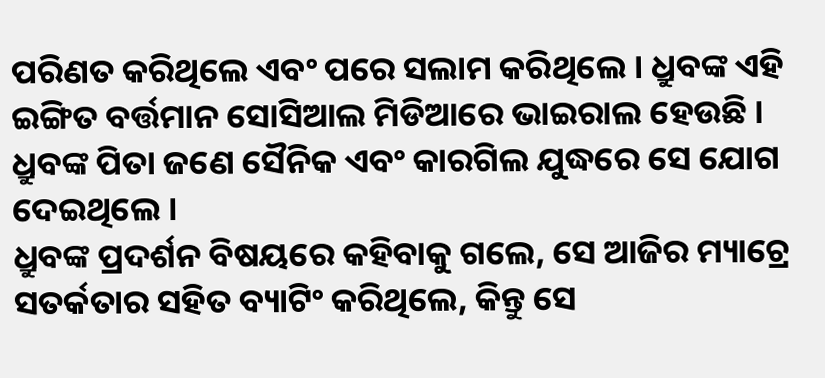ପରିଣତ କରିଥିଲେ ଏବଂ ପରେ ସଲାମ କରିଥିଲେ । ଧ୍ରୁବଙ୍କ ଏହି ଇଙ୍ଗିତ ବର୍ତ୍ତମାନ ସୋସିଆଲ ମିଡିଆରେ ଭାଇରାଲ ହେଉଛି । ଧ୍ରୁବଙ୍କ ପିତା ଜଣେ ସୈନିକ ଏବଂ କାରଗିଲ ଯୁଦ୍ଧରେ ସେ ଯୋଗ ଦେଇଥିଲେ ।
ଧ୍ରୁବଙ୍କ ପ୍ରଦର୍ଶନ ବିଷୟରେ କହିବାକୁ ଗଲେ, ସେ ଆଜିର ମ୍ୟାଚ୍ରେ ସତର୍କତାର ସହିତ ବ୍ୟାଟିଂ କରିଥିଲେ, କିନ୍ତୁ ସେ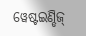ୱେଷ୍ଟଇଣ୍ଡିଜ୍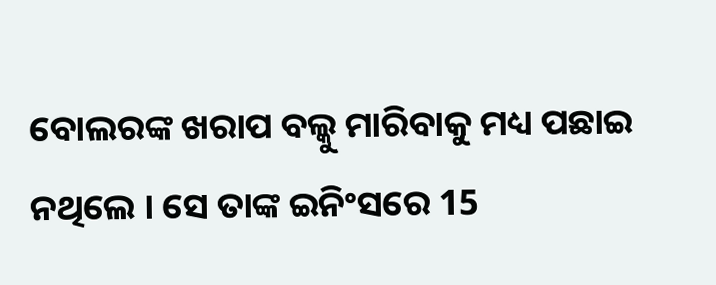ବୋଲରଙ୍କ ଖରାପ ବଲ୍କୁ ମାରିବାକୁ ମଧ୍ୟ ପଛାଇ ନଥିଲେ । ସେ ତାଙ୍କ ଇନିଂସରେ 15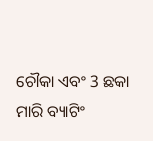ଚୌକା ଏବଂ 3 ଛକା ମାରି ବ୍ୟାଟିଂ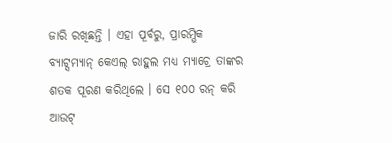ଜାରି ରଖିଛନ୍ତି । ଏହା ପୂର୍ବରୁ, ପ୍ରାରମ୍ଭିକ ବ୍ୟାଟ୍ସମ୍ୟାନ୍ କେଏଲ୍ ରାହୁଲ ମଧ୍ୟ ମ୍ୟାଚ୍ରେ ତାଙ୍କର ଶତକ ପୂରଣ କରିଥିଲେ । ସେ ୧୦୦ ରନ୍ କରି ଆଉଟ୍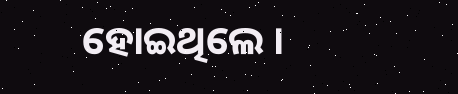ହୋଇଥିଲେ ।